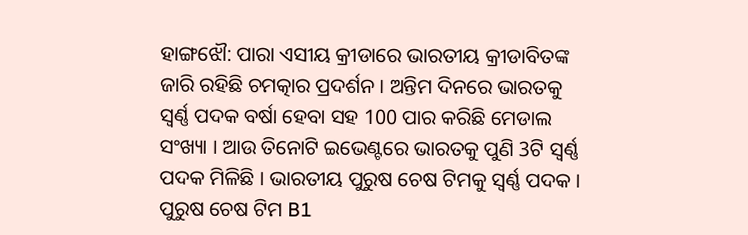ହାଙ୍ଗଝୌ: ପାରା ଏସୀୟ କ୍ରୀଡାରେ ଭାରତୀୟ କ୍ରୀଡାବିତଙ୍କ ଜାରି ରହିଛି ଚମତ୍କାର ପ୍ରଦର୍ଶନ । ଅନ୍ତିମ ଦିନରେ ଭାରତକୁ ସ୍ବର୍ଣ୍ଣ ପଦକ ବର୍ଷା ହେବା ସହ 100 ପାର କରିଛି ମେଡାଲ ସଂଖ୍ୟା । ଆଉ ତିନୋଟି ଇଭେଣ୍ଟରେ ଭାରତକୁ ପୁଣି 3ଟି ସ୍ବର୍ଣ୍ଣ ପଦକ ମିଳିଛି । ଭାରତୀୟ ପୁରୁଷ ଚେଷ ଟିମକୁ ସ୍ବର୍ଣ୍ଣ ପଦକ । ପୁରୁଷ ଚେଷ ଟିମ B1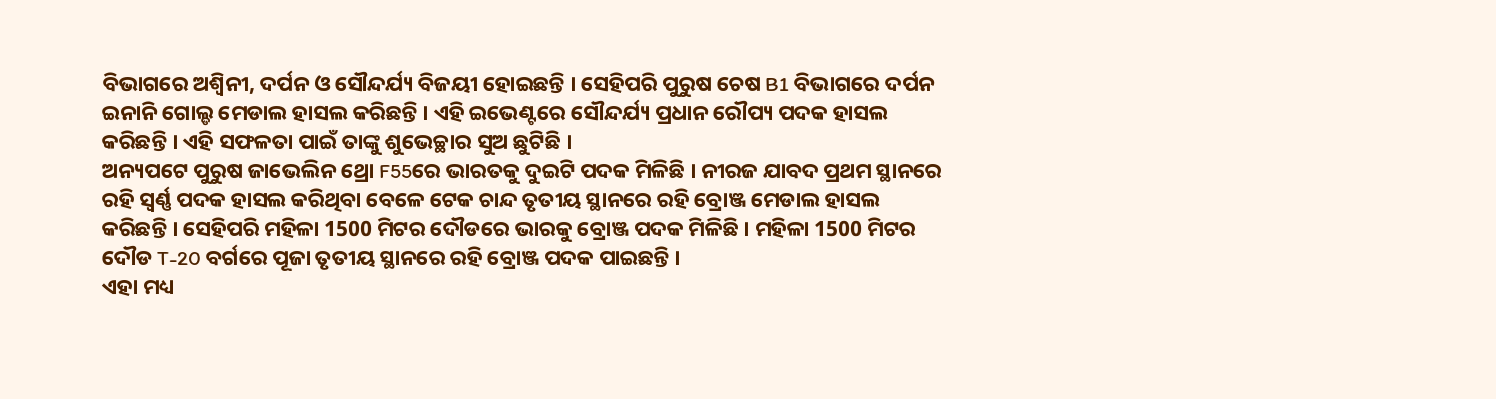ବିଭାଗରେ ଅଶ୍ବିନୀ, ଦର୍ପନ ଓ ସୌନ୍ଦର୍ଯ୍ୟ ବିଜୟୀ ହୋଇଛନ୍ତି । ସେହିପରି ପୁରୁଷ ଚେଷ B1 ବିଭାଗରେ ଦର୍ପନ ଇନାନି ଗୋଲ୍ଡ ମେଡାଲ ହାସଲ କରିଛନ୍ତି । ଏହି ଇଭେଣ୍ଟରେ ସୌନ୍ଦର୍ଯ୍ୟ ପ୍ରଧାନ ରୌପ୍ୟ ପଦକ ହାସଲ କରିଛନ୍ତି । ଏହି ସଫଳତା ପାଇଁ ତାଙ୍କୁ ଶୁଭେଚ୍ଛାର ସୁଅ ଛୁଟିଛି ।
ଅନ୍ୟପଟେ ପୁରୁଷ ଜାଭେଲିନ ଥ୍ରୋ F55ରେ ଭାରତକୁ ଦୁଇଟି ପଦକ ମିଳିଛି । ନୀରଜ ଯାବଦ ପ୍ରଥମ ସ୍ଥାନରେ ରହି ସ୍ବର୍ଣ୍ଣ ପଦକ ହାସଲ କରିଥିବା ବେଳେ ଟେକ ଚାନ୍ଦ ତୃତୀୟ ସ୍ଥାନରେ ରହି ବ୍ରୋଞ୍ଜ ମେଡାଲ ହାସଲ କରିଛନ୍ତି । ସେହିପରି ମହିଳା 1500 ମିଟର ଦୌଡରେ ଭାରକୁ ବ୍ରୋଞ୍ଜ ପଦକ ମିଳିଛି । ମହିଳା 1500 ମିଟର ଦୌଡ T-20 ବର୍ଗରେ ପୂଜା ତୃତୀୟ ସ୍ଥାନରେ ରହି ବ୍ରୋଞ୍ଜ ପଦକ ପାଇଛନ୍ତି ।
ଏହା ମଧ୍ୟ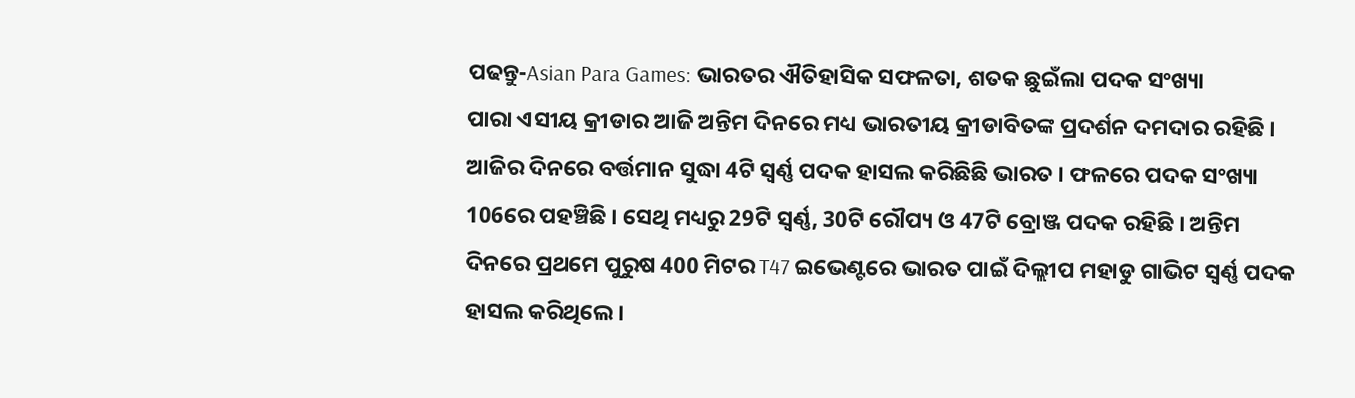ପଢନ୍ତୁ-Asian Para Games: ଭାରତର ଐତିହାସିକ ସଫଳତା, ଶତକ ଛୁଇଁଲା ପଦକ ସଂଖ୍ୟା
ପାରା ଏସୀୟ କ୍ରୀଡାର ଆଜି ଅନ୍ତିମ ଦିନରେ ମଧ୍ୟ ଭାରତୀୟ କ୍ରୀଡାବିତଙ୍କ ପ୍ରଦର୍ଶନ ଦମଦାର ରହିଛି । ଆଜିର ଦିନରେ ବର୍ତ୍ତମାନ ସୁଦ୍ଧା 4ଟି ସ୍ବର୍ଣ୍ଣ ପଦକ ହାସଲ କରିଛିଛି ଭାରତ । ଫଳରେ ପଦକ ସଂଖ୍ୟା 106ରେ ପହଞ୍ଚିଛି । ସେଥି ମଧ୍ୟରୁ 29ଟି ସ୍ବର୍ଣ୍ଣ, 30ଟି ରୌପ୍ୟ ଓ 47ଟି ବ୍ରୋଞ୍ଜ ପଦକ ରହିଛି । ଅନ୍ତିମ ଦିନରେ ପ୍ରଥମେ ପୁରୁଷ 400 ମିଟର T47 ଇଭେଣ୍ଟରେ ଭାରତ ପାଇଁ ଦିଲ୍ଲୀପ ମହାଡୁ ଗାଭିଟ ସ୍ବର୍ଣ୍ଣ ପଦକ ହାସଲ କରିଥିଲେ ।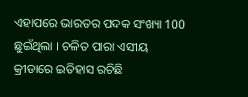ଏହାପରେ ଭାରତର ପଦକ ସଂଖ୍ୟା 100 ଛୁଇଁଥିଲା । ଚଳିତ ପାରା ଏସୀୟ କ୍ରୀଡାରେ ଇତିହାସ ରଚିଛି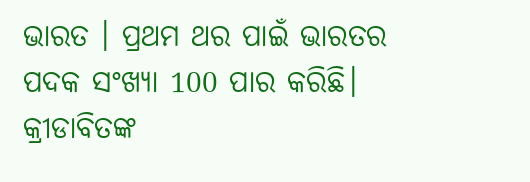ଭାରତ । ପ୍ରଥମ ଥର ପାଇଁ ଭାରତର ପଦକ ସଂଖ୍ୟା 100 ପାର କରିଛି। କ୍ରୀଡାବିତଙ୍କ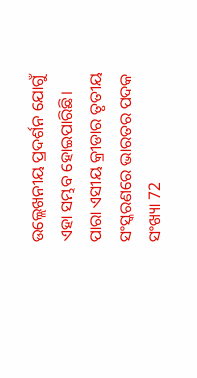ଉଲ୍ଲେଖନୀୟ ପ୍ରଦର୍ଶନ ଯୋଗୁଁ ଏହା ସମ୍ଭବ ହୋଇପାରିଛି। ପାରା ଏସୀୟ କ୍ରୀଡାର ତୃତୀୟ ସଂସ୍କରଣରେ ଭାରତର ପଦକ ସଂଖ୍ୟା 72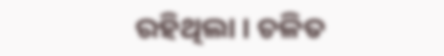ରହିଥିଲା । ଚଳିତ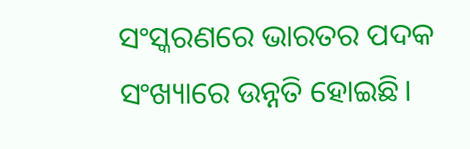ସଂସ୍କରଣରେ ଭାରତର ପଦକ ସଂଖ୍ୟାରେ ଉନ୍ନତି ହୋଇଛି।